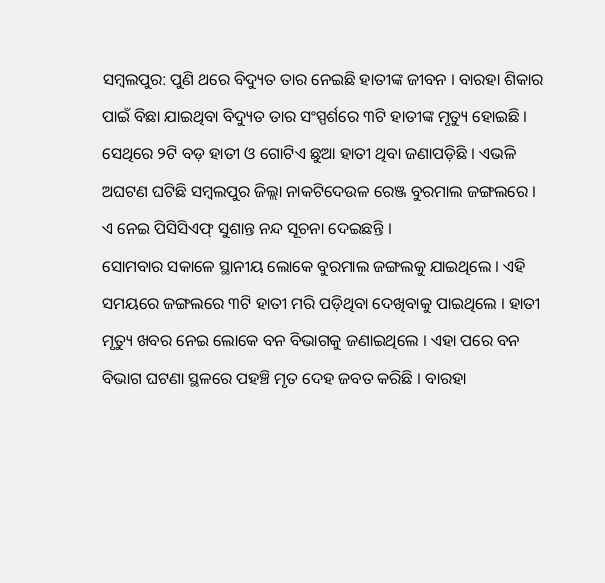ସମ୍ବଲପୁର: ପୁଣି ଥରେ ବିଦ୍ୟୁତ ତାର ନେଇଛି ହାତୀଙ୍କ ଜୀବନ । ବାରହା ଶିକାର ପାଇଁ ବିଛା ଯାଇଥିବା ବିଦ୍ୟୁତ ତାର ସଂସ୍ପର୍ଶରେ ୩ଟି ହାତୀଙ୍କ ମୃତ୍ୟୁ ହୋଇଛି । ସେଥିରେ ୨ଟି ବଡ଼ ହାତୀ ଓ ଗୋଟିଏ ଛୁଆ ହାତୀ ଥିବା ଜଣାପଡ଼ିଛି । ଏଭଳି ଅଘଟଣ ଘଟିଛି ସମ୍ବଲପୁର ଜିଲ୍ଲା ନାକଟିଦେଉଳ ରେଞ୍ଜ ବୁରମାଲ ଜଙ୍ଗଲରେ । ଏ ନେଇ ପିସିସିଏଫ୍ ସୁଶାନ୍ତ ନନ୍ଦ ସୂଚନା ଦେଇଛନ୍ତି ।
ସୋମବାର ସକାଳେ ସ୍ଥାନୀୟ ଲୋକେ ବୁରମାଲ ଜଙ୍ଗଲକୁ ଯାଇଥିଲେ । ଏହି ସମୟରେ ଜଙ୍ଗଲରେ ୩ଟି ହାତୀ ମରି ପଡ଼ିଥିବା ଦେଖିବାକୁ ପାଇଥିଲେ । ହାତୀ ମୃତ୍ୟୁ ଖବର ନେଇ ଲୋକେ ବନ ବିଭାଗକୁ ଜଣାଇଥିଲେ । ଏହା ପରେ ବନ ବିଭାଗ ଘଟଣା ସ୍ଥଳରେ ପହଞ୍ଚି ମୃତ ଦେହ ଜବତ କରିଛି । ବାରହା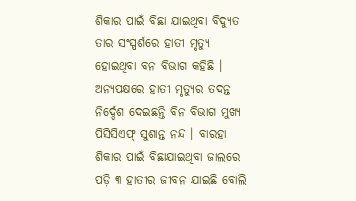ଶିକାର ପାଇଁ ବିଛା ଯାଇଥିବା ବିଦ୍ୟୁତ ତାର ସଂସ୍ପର୍ଶରେ ହାତୀ ମୃତ୍ୟୁ ହୋଇଥିବା ବନ ବିଭାଗ କହିଛି ।
ଅନ୍ୟପକ୍ଷରେ ହାତୀ ମୃତ୍ୟୁର ତଦନ୍ତ ନିର୍ଦ୍ଦେଶ ଦେଇଛନ୍ତି ବିନ ବିଭାଗ ମୁଖ୍ୟ ପିସିସିଏଫ୍ ସୁଶାନ୍ତ ନନ୍ଦ । ବାରହା ଶିକାର ପାଇଁ ବିଛାଯାଇଥିବା ଜାଲରେ ପଡ଼ି ୩ ହାତୀର ଜୀବନ ଯାଇଛି ବୋଲି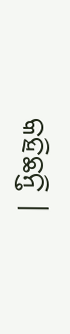କହିଛନ୍ତି ।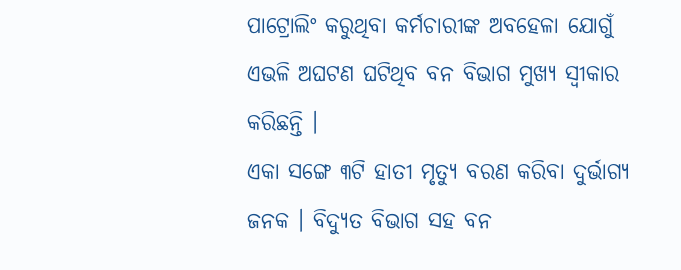ପାଟ୍ରୋଲିଂ କରୁଥିବା କର୍ମଚାରୀଙ୍କ ଅବହେଳା ଯୋଗୁଁ ଏଭଳି ଅଘଟଣ ଘଟିଥିବ ବନ ବିଭାଗ ମୁଖ୍ୟ ସ୍ୱୀକାର କରିଛନ୍ତି ।
ଏକା ସଙ୍ଗେ ୩ଟି ହାତୀ ମୃତ୍ୟୁ ବରଣ କରିବା ଦୁର୍ଭାଗ୍ୟ ଜନକ । ବିଦ୍ୟୁତ ବିଭାଗ ସହ ବନ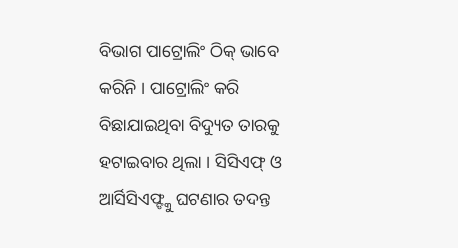ବିଭାଗ ପାଟ୍ରୋଲିଂ ଠିକ୍ ଭାବେ କରିନି । ପାଟ୍ରୋଲିଂ କରି ବିଛାଯାଇଥିବା ବିଦ୍ୟୁତ ତାରକୁ ହଟାଇବାର ଥିଲା । ସିସିଏଫ୍ ଓ ଆର୍ସିସିଏଫ୍ଙ୍କୁ ଘଟଣାର ତଦନ୍ତ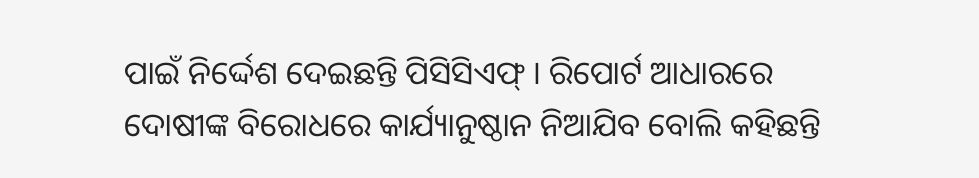ପାଇଁ ନିର୍ଦ୍ଦେଶ ଦେଇଛନ୍ତି ପିସିସିଏଫ୍ । ରିପୋର୍ଟ ଆଧାରରେ ଦୋଷୀଙ୍କ ବିରୋଧରେ କାର୍ଯ୍ୟାନୁଷ୍ଠାନ ନିଆଯିବ ବୋଲି କହିଛନ୍ତି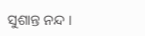ସୁଶାନ୍ତ ନନ୍ଦ ।